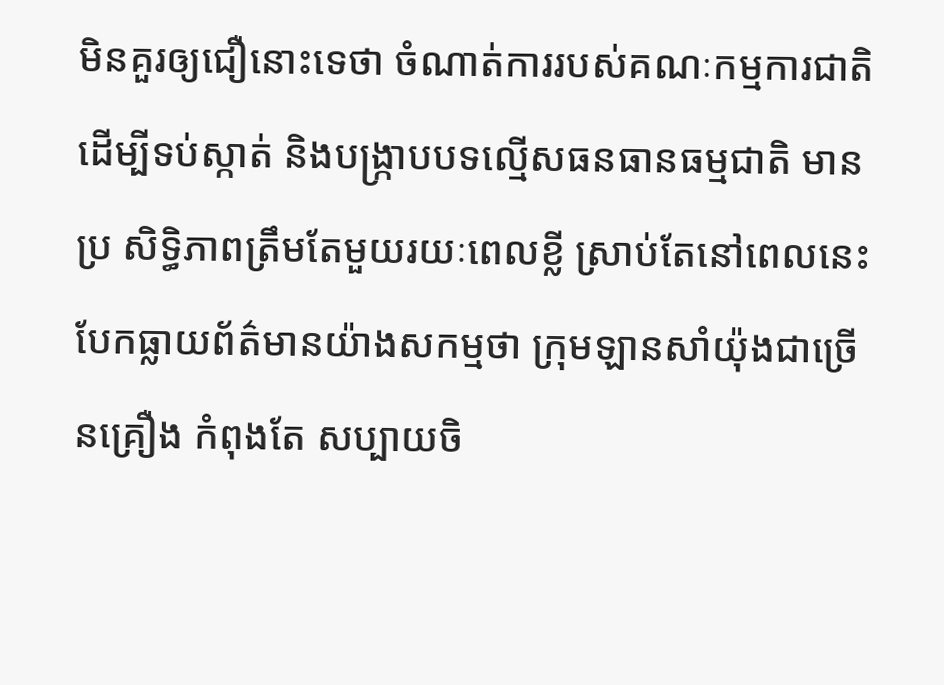មិនគួរឲ្យជឿនោះទេថា ចំណាត់ការរបស់គណៈកម្មការជាតិ ដើម្បីទប់ស្កាត់ និងបង្ក្រាបបទល្មើសធនធានធម្មជាតិ មានប្រ សិទ្ធិភាពត្រឹមតែមួយរយៈពេលខ្លី ស្រាប់តែនៅពេលនេះ បែកធ្លាយព័ត៌មានយ៉ាងសកម្មថា ក្រុមឡានសាំយ៉ុងជាច្រើនគ្រឿង កំពុងតែ សប្បាយចិ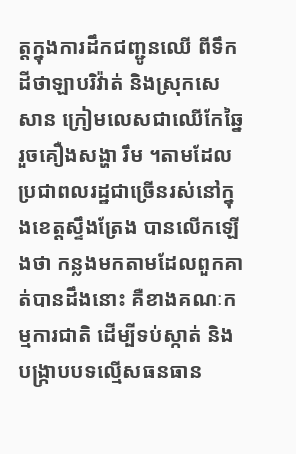ត្តក្នុងការដឹកជញ្ជូនឈើ ពីទឹកដីថាឡាបរិវ៉ាត់ និងស្រុកសេសាន ក្រៀមលេសជាឈើកែឆ្នៃរួចគឿងសង្ហា រឹម ។តាមដែលប្រជាពលរដ្ឋជាច្រើនរស់នៅក្នុងខេត្តស្ទឹងត្រែង បានលើកឡើងថា កន្លងមកតាមដែលពួកគាត់បានដឹងនោះ គឺខាងគណៈកម្មការជាតិ ដើម្បីទប់ស្កាត់ និងបង្ក្រាបបទល្មើសធនធាន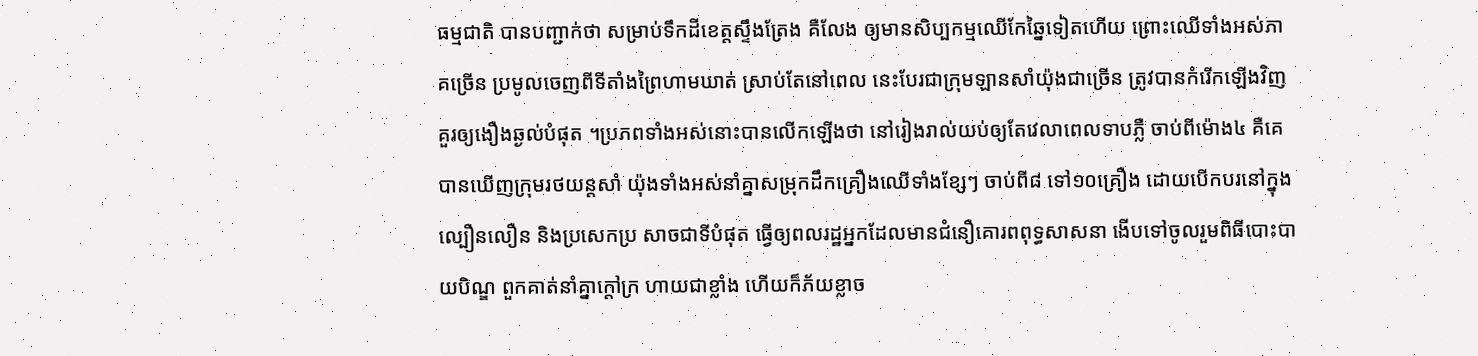ធម្មជាតិ បានបញ្ជាក់ថា សម្រាប់ទឹកដីខេត្តស្ទឹងត្រែង គឺលែង ឲ្យមានសិប្បកម្មឈើកែឆ្នៃទៀតហើយ ព្រោះឈើទាំងអស់ភាគច្រើន ប្រមូលចេញពីទីតាំងព្រៃហាមឃាត់ ស្រាប់តែនៅពេល នេះបែរជាក្រុមឡានសាំយ៉ុងជាច្រើន ត្រូវបានកំរើកឡើងវិញ គួរឲ្យងឿងឆ្ងល់បំផុត ។ប្រភពទាំងអស់នោះបានលើកឡើងថា នៅរៀងរាល់យប់ឲ្យតែវេលាពេលទាបភ្លឺ ចាប់ពីម៉ោង៤ គឺគេបានឃើញក្រុមរថយន្តសាំ យ៉ុងទាំងអស់នាំគ្នាសម្រុកដឹកគ្រឿងឈើទាំងខ្សែៗ ចាប់ពី៨ ទៅ១០គ្រឿង ដោយបើកបរនៅក្នុងល្បឿនលឿន និងប្រសេកប្រ សាចជាទីបំផុត ធ្វើឲ្យពលរដ្ឋអ្នកដែលមានជំនឿគោរពពុទ្ធសាសនា ងើបទៅចូលរួមពិធីបោះបាយបិណ្ឌ ពួកគាត់នាំគ្នាក្តៅក្រ ហាយជាខ្លាំង ហើយក៏ភ័យខ្លាច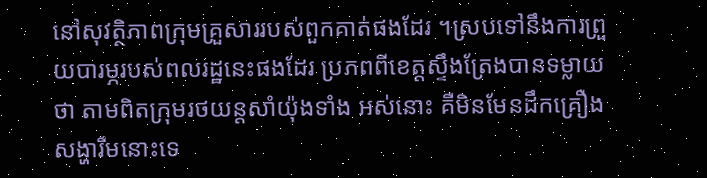នៅសុវត្ថិភាពក្រុមគ្រួសាររបស់ពួកគាត់ផងដែរ ។ស្របទៅនឹងការព្រួយបារម្ភរបស់ពលរដ្ឋនេះផងដែរ ប្រភពពីខេត្តស្ទឹងត្រែងបានទម្លាយថា តាមពិតក្រុមរថយន្តសាំយ៉ុងទាំង អស់នោះ គឺមិនមែនដឹកគ្រឿងសង្ហារឹមនោះទេ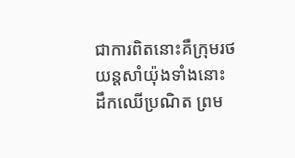ជាការពិតនោះគឺក្រុមរថយន្តសាំយ៉ុងទាំងនោះ ដឹកឈើប្រណិត ព្រម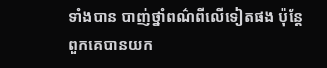ទាំងបាន បាញ់ថ្នាំពណ៌ពីលើទៀតផង ប៉ុន្តែពួកគេបានយក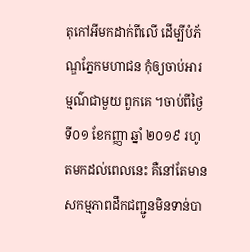តុកៅអីមកដាក់ពីលើ ដើម្បីបំភ័ណ្ឌភ្នែកមហាជន កុំឲ្យចាប់អារម្មណ៌ជាមួយ ពួកគេ ។ចាប់ពីថ្ងៃទី០១ ខែកញ្ញា ឆ្នាំ ២០១៩ រហូតមកដល់ពេលនេះ គឺនៅតែមានសកម្មភាពដឹកជញ្ជូនមិនទាន់បា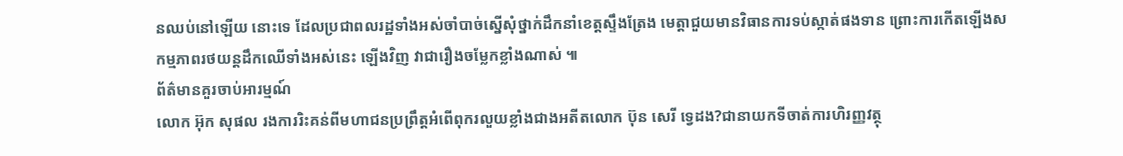នឈប់នៅឡើយ នោះទេ ដែលប្រជាពលរដ្ឋទាំងអស់ចាំបាច់ស្នើសុំថ្នាក់ដឹកនាំខេត្តស្ទឹងត្រែង មេត្តាជួយមានវិធានការទប់ស្កាត់ផងទាន ព្រោះការកើតឡើងសកម្មភាពរថយន្តដឹកឈើទាំងអស់នេះ ឡើងវិញ វាជារឿងចម្លែកខ្លាំងណាស់ ៕
ព័ត៌មានគួរចាប់អារម្មណ៍
លោក អ៊ុក សុផល រងការរិះគន់ពីមហាជនប្រព្រឹត្តអំពើពុករលួយខ្លាំងជាងអតីតលោក ប៊ុន សេរី ទ្វេដង?ជានាយកទីចាត់ការហិរញ្ញវត្ថុ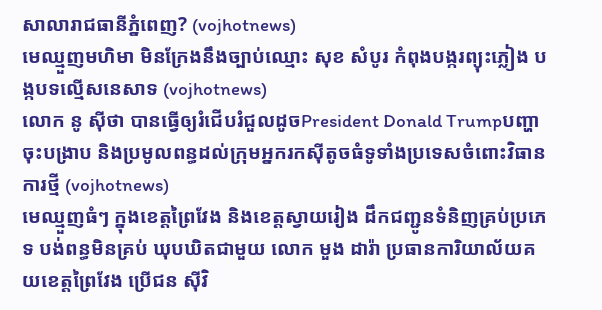សាលារាជធានីភ្នំពេញ? (vojhotnews)
មេឈ្មួញមហិមា មិនក្រែងនឹងច្បាប់ឈ្មោះ សុខ សំបូរ កំពុងបង្ករព្យុះភ្លៀង បង្កបទល្មើសនេសាទ (vojhotnews)
លោក នូ សុីថា បានធ្វើឲ្យរំជើបរំជួលដូចPresident Donald Trumpបញ្ហាចុះបង្រាប និងប្រមូលពន្ធដល់ក្រុមអ្នករកស៊ីតូចធំទូទាំងប្រទេសចំពោះវិធានការថ្មី (vojhotnews)
មេឈ្មួញធំៗ ក្នុងខេត្តព្រៃវែង និងខេត្តស្វាយរៀង ដឹកជញ្ជូនទំនិញគ្រប់ប្រភេទ បង់ពន្ធមិនគ្រប់ ឃុបឃិតជាមួយ លោក មួង ដារ៉ា ប្រធានការិយាល័យគយខេត្តព្រៃវែង ប្រេីជន សុីវិ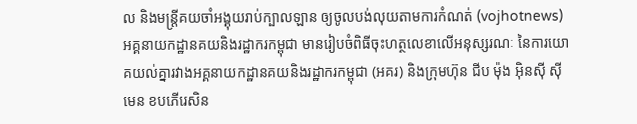ល និងមន្ត្រីគយចាំអង្គុយរាប់ក្បាលឡាន ឲ្យចូលបង់លុយតាមការកំណត់ (vojhotnews)
អគ្គនាយកដ្ឋានគយនិងរដ្ឋាករកម្ពុជា មានរៀបចំពិធីចុះហត្ថលេខាលើអនុស្សរណៈ នៃការយោគយល់គ្នារវាងអគ្គនាយកដ្ឋានគយនិងរដ្ឋាករកម្ពុជា (អគរ) និងក្រុមហ៊ុន ជីប ម៉ុង អ៊ិនស៊ី ស៊ីមេន ខបភើរេសិន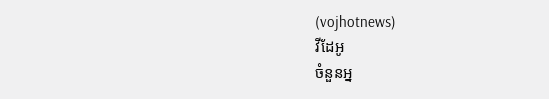(vojhotnews)
វីដែអូ
ចំនួនអ្ន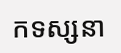កទស្សនា